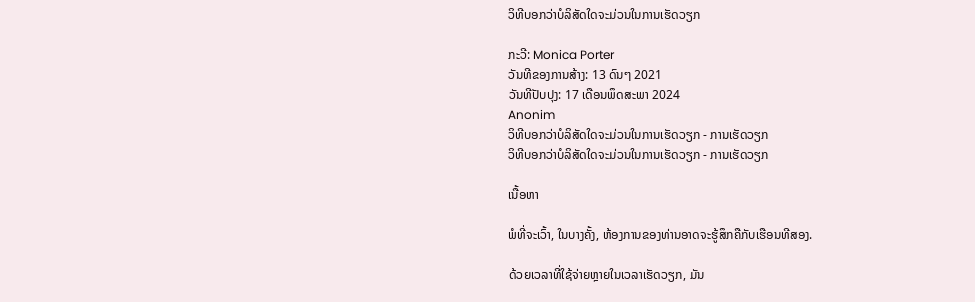ວິທີບອກວ່າບໍລິສັດໃດຈະມ່ວນໃນການເຮັດວຽກ

ກະວີ: Monica Porter
ວັນທີຂອງການສ້າງ: 13 ດົນໆ 2021
ວັນທີປັບປຸງ: 17 ເດືອນພຶດສະພາ 2024
Anonim
ວິທີບອກວ່າບໍລິສັດໃດຈະມ່ວນໃນການເຮັດວຽກ - ການເຮັດວຽກ
ວິທີບອກວ່າບໍລິສັດໃດຈະມ່ວນໃນການເຮັດວຽກ - ການເຮັດວຽກ

ເນື້ອຫາ

ພໍທີ່ຈະເວົ້າ, ໃນບາງຄັ້ງ, ຫ້ອງການຂອງທ່ານອາດຈະຮູ້ສຶກຄືກັບເຮືອນທີສອງ.

ດ້ວຍເວລາທີ່ໃຊ້ຈ່າຍຫຼາຍໃນເວລາເຮັດວຽກ, ມັນ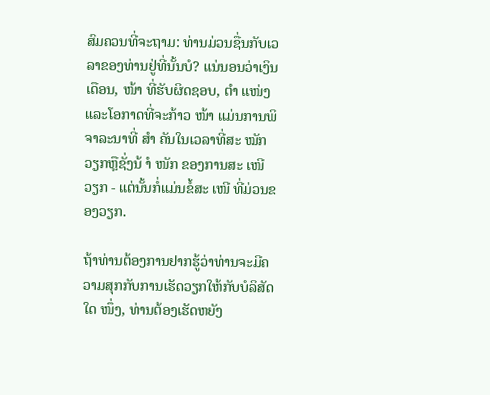ສົມຄວນທີ່ຈະຖາມ: ທ່ານມ່ວນຊື່ນກັບເວລາຂອງທ່ານຢູ່ທີ່ນັ້ນບໍ? ແນ່ນອນວ່າເງິນເດືອນ, ໜ້າ ທີ່ຮັບຜິດຊອບ, ຕຳ ແໜ່ງ ແລະໂອກາດທີ່ຈະກ້າວ ໜ້າ ແມ່ນການພິຈາລະນາທີ່ ສຳ ຄັນໃນເວລາທີ່ສະ ໝັກ ວຽກຫຼືຊັ່ງນ້ ຳ ໜັກ ຂອງການສະ ເໜີ ວຽກ - ແຕ່ນັ້ນກໍ່ແມ່ນຂໍ້ສະ ເໜີ ທີ່ມ່ວນຂອງວຽກ.

ຖ້າທ່ານຕ້ອງການຢາກຮູ້ວ່າທ່ານຈະມີຄວາມສຸກກັບການເຮັດວຽກໃຫ້ກັບບໍລິສັດໃດ ໜຶ່ງ, ທ່ານຕ້ອງເຮັດຫຍັງ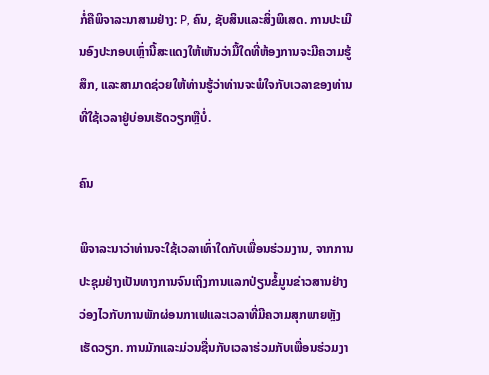ກໍ່ຄືພິຈາລະນາສາມຢ່າງ: P, ຄົນ, ຊັບສິນແລະສິ່ງພິເສດ. ການປະເມີນອົງປະກອບເຫຼົ່ານີ້ສະແດງໃຫ້ເຫັນວ່າມື້ໃດທີ່ຫ້ອງການຈະມີຄວາມຮູ້ສຶກ, ແລະສາມາດຊ່ວຍໃຫ້ທ່ານຮູ້ວ່າທ່ານຈະພໍໃຈກັບເວລາຂອງທ່ານທີ່ໃຊ້ເວລາຢູ່ບ່ອນເຮັດວຽກຫຼືບໍ່.

ຄົນ

ພິຈາລະນາວ່າທ່ານຈະໃຊ້ເວລາເທົ່າໃດກັບເພື່ອນຮ່ວມງານ, ຈາກການປະຊຸມຢ່າງເປັນທາງການຈົນເຖິງການແລກປ່ຽນຂໍ້ມູນຂ່າວສານຢ່າງວ່ອງໄວກັບການພັກຜ່ອນກາເຟແລະເວລາທີ່ມີຄວາມສຸກພາຍຫຼັງເຮັດວຽກ. ການມັກແລະມ່ວນຊື່ນກັບເວລາຮ່ວມກັບເພື່ອນຮ່ວມງາ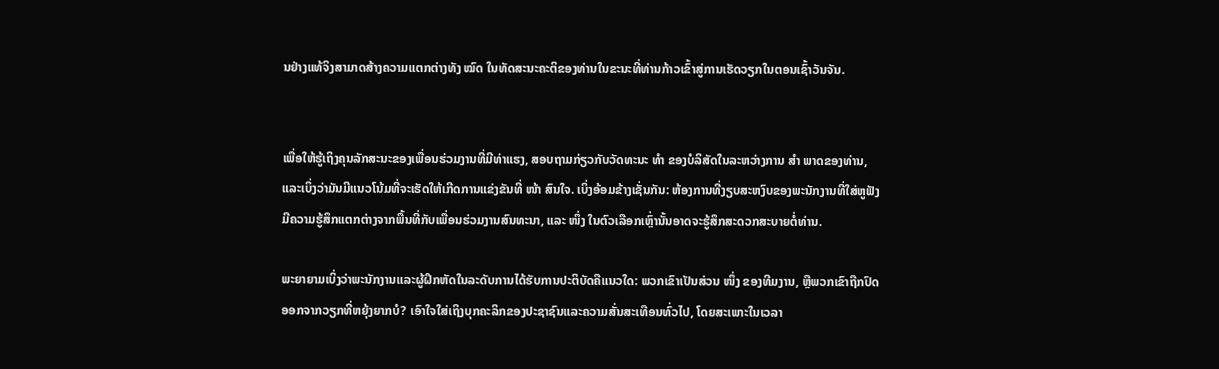ນຢ່າງແທ້ຈິງສາມາດສ້າງຄວາມແຕກຕ່າງທັງ ໝົດ ໃນທັດສະນະຄະຕິຂອງທ່ານໃນຂະນະທີ່ທ່ານກ້າວເຂົ້າສູ່ການເຮັດວຽກໃນຕອນເຊົ້າວັນຈັນ.


ເພື່ອໃຫ້ຮູ້ເຖິງຄຸນລັກສະນະຂອງເພື່ອນຮ່ວມງານທີ່ມີທ່າແຮງ, ສອບຖາມກ່ຽວກັບວັດທະນະ ທຳ ຂອງບໍລິສັດໃນລະຫວ່າງການ ສຳ ພາດຂອງທ່ານ, ແລະເບິ່ງວ່າມັນມີແນວໂນ້ມທີ່ຈະເຮັດໃຫ້ເກີດການແຂ່ງຂັນທີ່ ໜ້າ ສົນໃຈ. ເບິ່ງອ້ອມຂ້າງເຊັ່ນກັນ: ຫ້ອງການທີ່ງຽບສະຫງົບຂອງພະນັກງານທີ່ໃສ່ຫູຟັງມີຄວາມຮູ້ສຶກແຕກຕ່າງຈາກພື້ນທີ່ກັບເພື່ອນຮ່ວມງານສົນທະນາ, ແລະ ໜຶ່ງ ໃນຕົວເລືອກເຫຼົ່ານັ້ນອາດຈະຮູ້ສຶກສະດວກສະບາຍຕໍ່ທ່ານ.

ພະຍາຍາມເບິ່ງວ່າພະນັກງານແລະຜູ້ຝຶກຫັດໃນລະດັບການໄດ້ຮັບການປະຕິບັດຄືແນວໃດ: ພວກເຂົາເປັນສ່ວນ ໜຶ່ງ ຂອງທີມງານ, ຫຼືພວກເຂົາຖືກປົດອອກຈາກວຽກທີ່ຫຍຸ້ງຍາກບໍ? ເອົາໃຈໃສ່ເຖິງບຸກຄະລິກຂອງປະຊາຊົນແລະຄວາມສັ່ນສະເທືອນທົ່ວໄປ, ໂດຍສະເພາະໃນເວລາ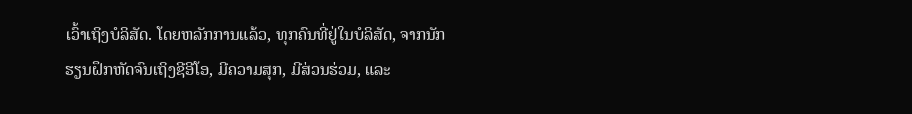ເວົ້າເຖິງບໍລິສັດ. ໂດຍຫລັກການແລ້ວ, ທຸກຄົນທີ່ຢູ່ໃນບໍລິສັດ, ຈາກນັກຮຽນຝຶກຫັດຈົນເຖິງຊີອີໂອ, ມີຄວາມສຸກ, ມີສ່ວນຮ່ວມ, ແລະ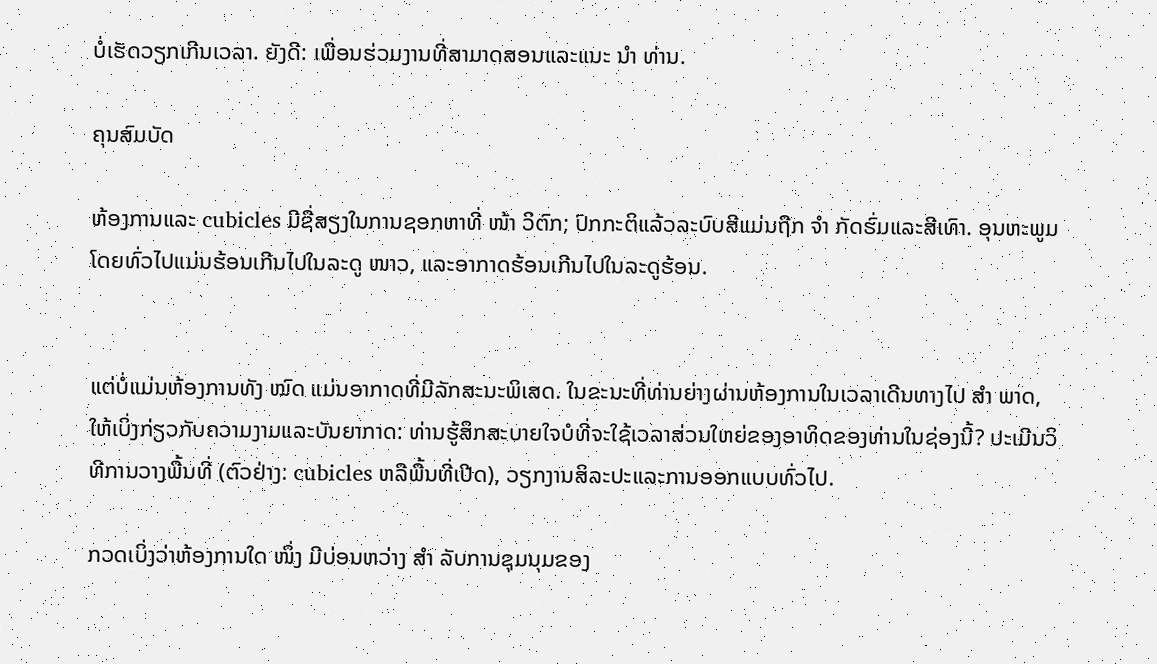ບໍ່ເຮັດວຽກເກີນເວລາ. ຍັງດີ: ເພື່ອນຮ່ວມງານທີ່ສາມາດສອນແລະແນະ ນຳ ທ່ານ.

ຄຸນສົມບັດ

ຫ້ອງການແລະ cubicles ມີຊື່ສຽງໃນການຊອກຫາທີ່ ໜ້າ ວິຕົກ; ປົກກະຕິແລ້ວລະບົບສີແມ່ນຖືກ ຈຳ ກັດຮົ່ມແລະສີເທົາ. ອຸນຫະພູມໂດຍທົ່ວໄປແມ່ນຮ້ອນເກີນໄປໃນລະດູ ໜາວ, ແລະອາກາດຮ້ອນເກີນໄປໃນລະດູຮ້ອນ.


ແຕ່ບໍ່ແມ່ນຫ້ອງການທັງ ໝົດ ແມ່ນອາກາດທີ່ມີລັກສະນະພິເສດ. ໃນຂະນະທີ່ທ່ານຍ່າງຜ່ານຫ້ອງການໃນເວລາເດີນທາງໄປ ສຳ ພາດ, ໃຫ້ເບິ່ງກ່ຽວກັບຄວາມງາມແລະບັນຍາກາດ: ທ່ານຮູ້ສຶກສະບາຍໃຈບໍທີ່ຈະໃຊ້ເວລາສ່ວນໃຫຍ່ຂອງອາທິດຂອງທ່ານໃນຊ່ອງນີ້? ປະເມີນວິທີການວາງພື້ນທີ່ (ຕົວຢ່າງ: cubicles ຫລືພື້ນທີ່ເປີດ), ວຽກງານສິລະປະແລະການອອກແບບທົ່ວໄປ.

ກວດເບິ່ງວ່າຫ້ອງການໃດ ໜຶ່ງ ມີບ່ອນຫວ່າງ ສຳ ລັບການຊຸມນຸມຂອງ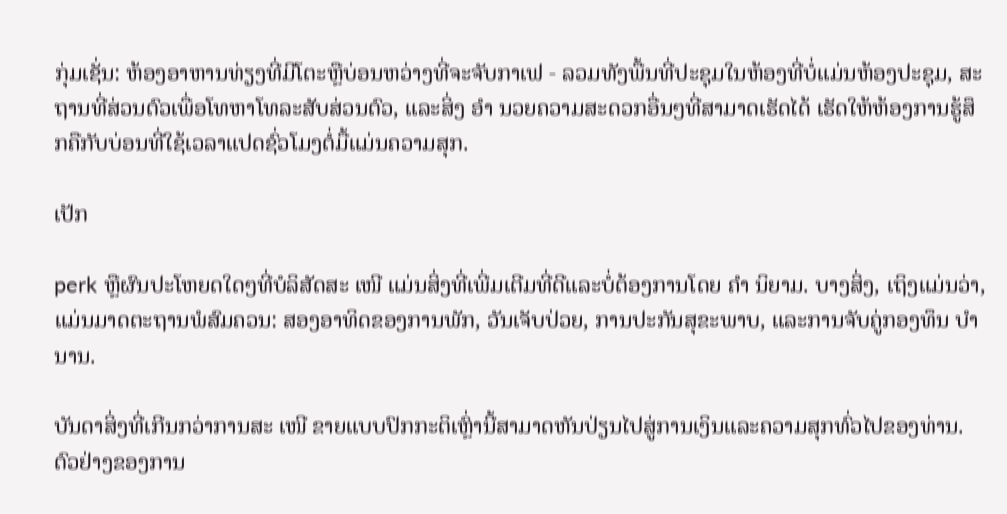ກຸ່ມເຊັ່ນ: ຫ້ອງອາຫານທ່ຽງທີ່ມີໂຕະຫຼືບ່ອນຫວ່າງທີ່ຈະຈັບກາເຟ - ລວມທັງພື້ນທີ່ປະຊຸມໃນຫ້ອງທີ່ບໍ່ແມ່ນຫ້ອງປະຊຸມ, ສະຖານທີ່ສ່ວນຕົວເພື່ອໂທຫາໂທລະສັບສ່ວນຕົວ, ແລະສິ່ງ ອຳ ນວຍຄວາມສະດວກອື່ນໆທີ່ສາມາດເຮັດໄດ້ ເຮັດໃຫ້ຫ້ອງການຮູ້ສຶກຄືກັບບ່ອນທີ່ໃຊ້ເວລາແປດຊົ່ວໂມງຕໍ່ມື້ແມ່ນຄວາມສຸກ.

ເປັກ

perk ຫຼືຜົນປະໂຫຍດໃດໆທີ່ບໍລິສັດສະ ເໜີ ແມ່ນສິ່ງທີ່ເພີ່ມເຕີມທີ່ດີແລະບໍ່ຕ້ອງການໂດຍ ຄຳ ນິຍາມ. ບາງສິ່ງ, ເຖິງແມ່ນວ່າ, ແມ່ນມາດຕະຖານພໍສົມຄວນ: ສອງອາທິດຂອງການພັກ, ວັນເຈັບປ່ວຍ, ການປະກັນສຸຂະພາບ, ແລະການຈັບຄູ່ກອງທຶນ ບຳ ນານ.

ບັນດາສິ່ງທີ່ເກີນກວ່າການສະ ເໜີ ຂາຍແບບປົກກະຕິເຫຼົ່ານີ້ສາມາດຫັນປ່ຽນໄປສູ່ການເງິນແລະຄວາມສຸກທົ່ວໄປຂອງທ່ານ. ຕົວຢ່າງຂອງການ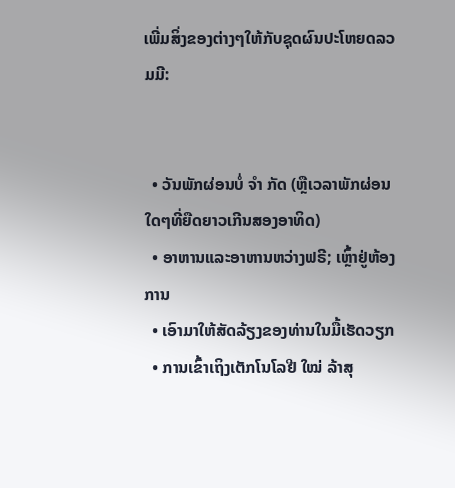ເພີ່ມສິ່ງຂອງຕ່າງໆໃຫ້ກັບຊຸດຜົນປະໂຫຍດລວມມີ:


  • ວັນພັກຜ່ອນບໍ່ ຈຳ ກັດ (ຫຼືເວລາພັກຜ່ອນໃດໆທີ່ຍືດຍາວເກີນສອງອາທິດ)
  • ອາຫານແລະອາຫານຫວ່າງຟຣີ; ເຫຼົ້າຢູ່ຫ້ອງການ
  • ເອົາມາໃຫ້ສັດລ້ຽງຂອງທ່ານໃນມື້ເຮັດວຽກ
  • ການເຂົ້າເຖິງເຕັກໂນໂລຢີ ໃໝ່ ລ້າສຸ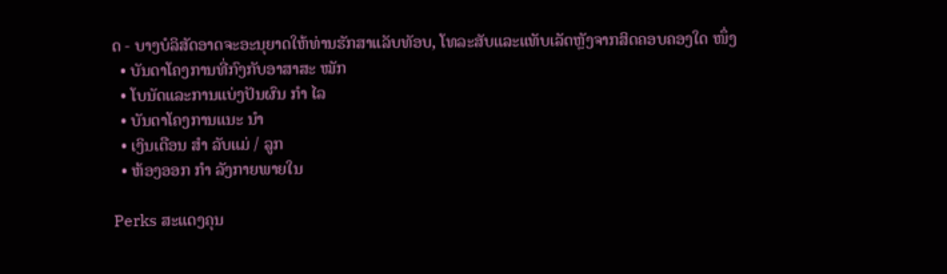ດ - ບາງບໍລິສັດອາດຈະອະນຸຍາດໃຫ້ທ່ານຮັກສາແລັບທັອບ, ໂທລະສັບແລະແທັບເລັດຫຼັງຈາກສິດຄອບຄອງໃດ ໜຶ່ງ
  • ບັນດາໂຄງການທີ່ກົງກັບອາສາສະ ໝັກ
  • ໂບນັດແລະການແບ່ງປັນຜົນ ກຳ ໄລ
  • ບັນດາໂຄງການແນະ ນຳ
  • ເງິນເດືອນ ສຳ ລັບແມ່ / ລູກ
  • ຫ້ອງອອກ ກຳ ລັງກາຍພາຍໃນ

Perks ສະແດງຄຸນ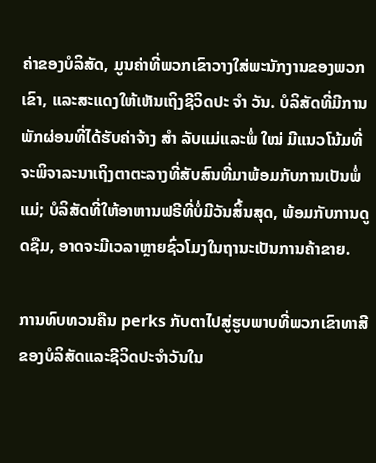ຄ່າຂອງບໍລິສັດ, ມູນຄ່າທີ່ພວກເຂົາວາງໃສ່ພະນັກງານຂອງພວກເຂົາ, ແລະສະແດງໃຫ້ເຫັນເຖິງຊີວິດປະ ຈຳ ວັນ. ບໍລິສັດທີ່ມີການພັກຜ່ອນທີ່ໄດ້ຮັບຄ່າຈ້າງ ສຳ ລັບແມ່ແລະພໍ່ ໃໝ່ ມີແນວໂນ້ມທີ່ຈະພິຈາລະນາເຖິງຕາຕະລາງທີ່ສັບສົນທີ່ມາພ້ອມກັບການເປັນພໍ່ແມ່; ບໍລິສັດທີ່ໃຫ້ອາຫານຟຣີທີ່ບໍ່ມີວັນສິ້ນສຸດ, ພ້ອມກັບການດູດຊືມ, ອາດຈະມີເວລາຫຼາຍຊົ່ວໂມງໃນຖານະເປັນການຄ້າຂາຍ.

ການທົບທວນຄືນ perks ກັບຕາໄປສູ່ຮູບພາບທີ່ພວກເຂົາທາສີຂອງບໍລິສັດແລະຊີວິດປະຈໍາວັນໃນ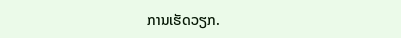ການເຮັດວຽກ.